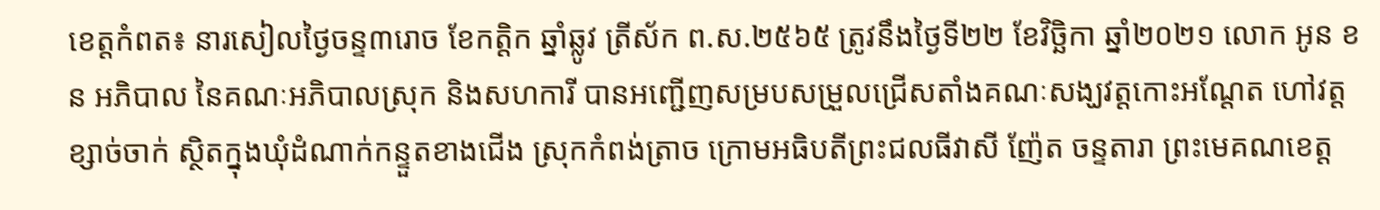ខេត្តកំពត៖ នារសៀលថ្ងៃចន្ទ៣រោច ខែកត្ដិក ឆ្នាំឆ្លូវ ត្រីស័ក ព.ស.២៥៦៥ ត្រូវនឹងថ្ងៃទី២២ ខែវិច្ឆិកា ឆ្នាំ២០២១ លោក អូន ខន អភិបាល នៃគណៈអភិបាលស្រុក និងសហការី បានអញ្ជើញសម្របសម្រួលជ្រើសតាំងគណៈសង្ឃវត្តកោះអណ្ដែត ហៅវត្តខ្សាច់ចាក់ ស្ថិតក្នុងឃុំដំណាក់កន្ទួតខាងជើង ស្រុកកំពង់ត្រាច ក្រោមអធិបតីព្រះជលធីវាសី ញ៉ែត ចន្ទតារា ព្រះមេគណខេត្ត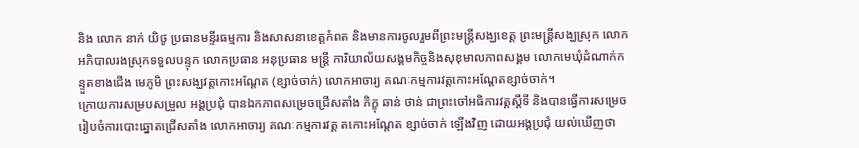និង លោក នាក់ យិថូ ប្រធានមន្ទីរធម្មការ និងសាសនាខេត្តកំពត និងមានការចូលរួមពីព្រះមន្ដ្រីសង្ឃខេត្ត ព្រះមន្ដ្រីសង្ឃស្រុក លោកអភិបាលរងស្រុកទទួលបន្ទុក លោកប្រធាន អនុប្រធាន មន្ដ្រី ការិយាល័យសង្គមកិច្ចនិងសុខុមាលភាពសង្គម លោកមេឃុំដំណាក់កន្ទួតខាងជើង មេភូមិ ព្រះសង្ឃវត្តកោះអណ្ដែត (ខ្សាច់ចាក់) លោកអាចារ្យ គណៈកម្មការវត្តកោះអណ្ដែតខ្សាច់ចាក់។
ក្រោយការសម្របសម្រួល អង្គប្រជុំ បានឯកភាពសម្រេចជ្រើសតាំង ភិក្ខុ ឆាន់ ថាន់ ជាព្រះចៅអធិការវត្តស្ដីទី និងបានធ្វើការសម្រេចរៀបចំការបោះឆ្នោតជ្រើសតាំង លោកអាចារ្យ គណៈកម្មការវត្ត តកោះអណ្ដែត ខ្សាច់ចាក់ ឡើងវិញ ដោយអង្គប្រជុំ យល់ឃើញថា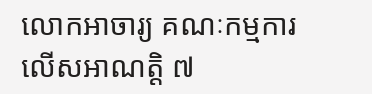លោកអាចារ្យ គណៈកម្មការ លើសអាណត្តិ ៧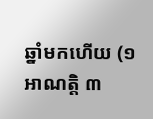ឆ្នាំមកហើយ (១អាណត្តិ ៣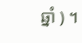ឆ្នាំ ) ។